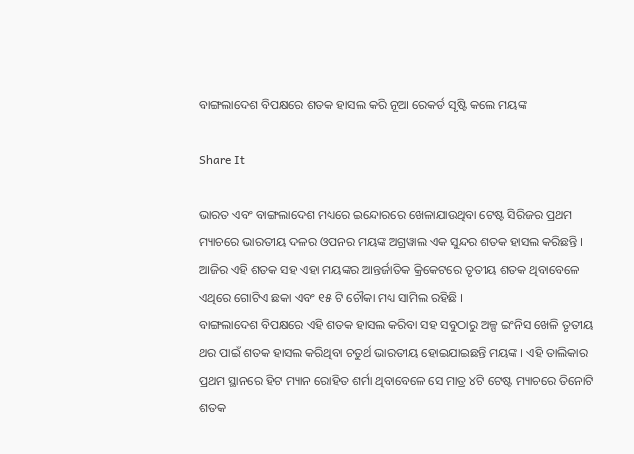ବାଙ୍ଗଲାଦେଶ ବିପକ୍ଷରେ ଶତକ ହାସଲ କରି ନୂଆ ରେକର୍ଡ ସୃଷ୍ଟି କଲେ ମୟଙ୍କ

Share It

ଭାରତ ଏବଂ ବାଙ୍ଗଲାଦେଶ ମଧ୍ୟରେ ଇନ୍ଦୋରରେ ଖେଳାଯାଉଥିବା ଟେଷ୍ଟ ସିରିଜର ପ୍ରଥମ ମ୍ୟାଚରେ ଭାରତୀୟ ଦଳର ଓପନର ମୟଙ୍କ ଅଗ୍ରୱାଲ ଏକ ସୁନ୍ଦର ଶତକ ହାସଲ କରିଛନ୍ତି । ଆଜିର ଏହି ଶତକ ସହ ଏହା ମୟଙ୍କର ଆନ୍ତର୍ଜାତିକ କ୍ରିକେଟରେ ତୃତୀୟ ଶତକ ଥିବାବେଳେ ଏଥିରେ ଗୋଟିଏ ଛକା ଏବଂ ୧୫ ଟି ଚୌକା ମଧ୍ୟ ସାମିଲ ରହିଛି ।
ବାଙ୍ଗଲାଦେଶ ବିପକ୍ଷରେ ଏହି ଶତକ ହାସଲ କରିବା ସହ ସବୁଠାରୁ ଅଳ୍ପ ଇଂନିସ ଖେଳି ତୃତୀୟ ଥର ପାଇଁ ଶତକ ହାସଲ କରିଥିବା ଚତୁର୍ଥ ଭାରତୀୟ ହୋଇଯାଇଛନ୍ତି ମୟଙ୍କ । ଏହି ତାଲିକାର ପ୍ରଥମ ସ୍ଥାନରେ ହିଟ ମ୍ୟାନ ରୋହିତ ଶର୍ମା ଥିବାବେଳେ ସେ ମାତ୍ର ୪ଟି ଟେଷ୍ଟ ମ୍ୟାଚରେ ତିନୋଟି ଶତକ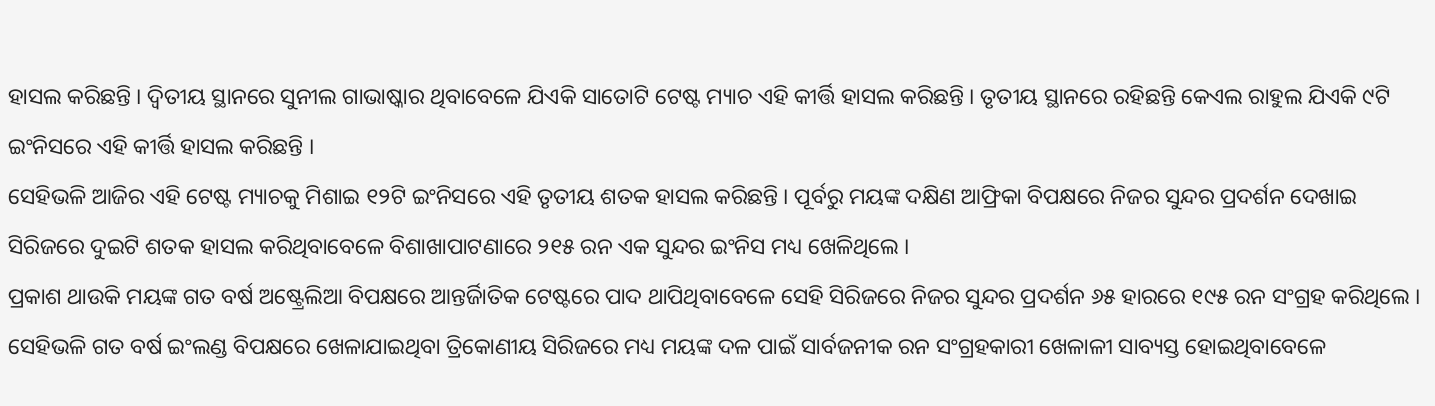ହାସଲ କରିଛନ୍ତି । ଦ୍ୱିତୀୟ ସ୍ଥାନରେ ସୁନୀଲ ଗାଭାଷ୍କାର ଥିବାବେଳେ ଯିଏକି ସାତୋଟି ଟେଷ୍ଟ ମ୍ୟାଚ ଏହି କୀର୍ତ୍ତି ହାସଲ କରିଛନ୍ତି । ତୃତୀୟ ସ୍ଥାନରେ ରହିଛନ୍ତି କେଏଲ ରାହୁଲ ଯିଏକି ୯ଟି ଇଂନିସରେ ଏହି କୀର୍ତ୍ତି ହାସଲ କରିଛନ୍ତି ।
ସେହିଭଳି ଆଜିର ଏହି ଟେଷ୍ଟ ମ୍ୟାଚକୁ ମିଶାଇ ୧୨ଟି ଇଂନିସରେ ଏହି ତୃତୀୟ ଶତକ ହାସଲ କରିଛନ୍ତି । ପୂର୍ବରୁ ମୟଙ୍କ ଦକ୍ଷିଣ ଆଫ୍ରିକା ବିପକ୍ଷରେ ନିଜର ସୁନ୍ଦର ପ୍ରଦର୍ଶନ ଦେଖାଇ ସିରିଜରେ ଦୁଇଟି ଶତକ ହାସଲ କରିଥିବାବେଳେ ବିଶାଖାପାଟଣାରେ ୨୧୫ ରନ ଏକ ସୁନ୍ଦର ଇଂନିସ ମଧ୍ୟ ଖେଳିଥିଲେ ।
ପ୍ରକାଶ ଥାଉକି ମୟଙ୍କ ଗତ ବର୍ଷ ଅଷ୍ଟ୍ରେଲିଆ ବିପକ୍ଷରେ ଆନ୍ତର୍ଜିାତିକ ଟେଷ୍ଟରେ ପାଦ ଥାପିଥିବାବେଳେ ସେହି ସିରିଜରେ ନିଜର ସୁନ୍ଦର ପ୍ରଦର୍ଶନ ୬୫ ହାରରେ ୧୯୫ ରନ ସଂଗ୍ରହ କରିଥିଲେ । ସେହିଭଳି ଗତ ବର୍ଷ ଇଂଲଣ୍ଡ ବିପକ୍ଷରେ ଖେଳାଯାଇଥିବା ତ୍ରିକୋଣୀୟ ସିରିଜରେ ମଧ୍ୟ ମୟଙ୍କ ଦଳ ପାଇଁ ସାର୍ବଜନୀକ ରନ ସଂଗ୍ରହକାରୀ ଖେଳାଳୀ ସାବ୍ୟସ୍ତ ହୋଇଥିବାବେଳେ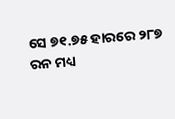ସେ ୭୧.୭୫ ହାରରେ ୨୮୭ ରନ ମଧ୍ୟ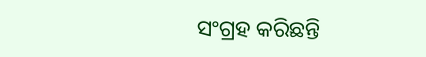ସଂଗ୍ରହ କରିଛନ୍ତି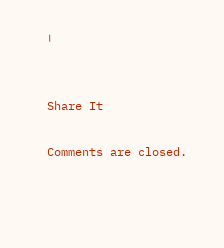।


Share It

Comments are closed.